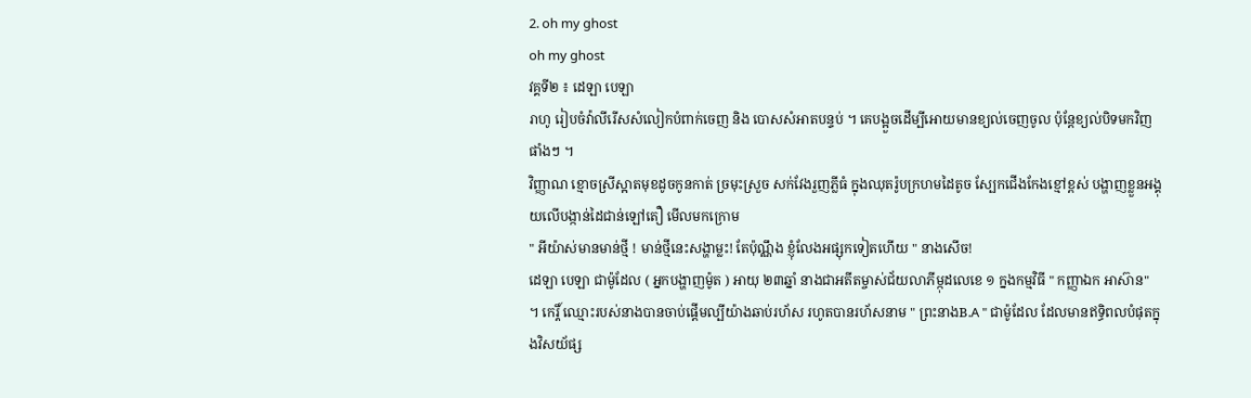2. oh my ghost
oh my ghost
វគ្គទី២ ៖ ដេឡា បេឡា
រាហូ រៀបចំវ៉ាលីរើសសំលៀកបំពាក់ចេញ និង បោសសំអាតបន្ទប់ ។ គេបង្អួចដើម្បីអោយមានខ្យល់ចេញចូល ប៉ុន្តែខ្យល់បិទមកវិញ ផាំងៗ ។
វិញ្ញាណ ខ្មោចស្រីស្អាតមុខដូចកូនកាត់ ច្រមុះស្រួច សក់វែងរួញភ្លីធំ ក្នុងឈុតរ៉ូបក្រហមដៃតូច ស្បែកជេីងកែងខ្មៅខ្ពស់ បង្ហាញខ្លួនអង្គុយលើបង្កាន់ដៃជាន់ឡៅតឿ មើលមកក្រោម
" អីយ៉ាស់មានមាន់ថ្មី ! មាន់ថ្មីនេះសង្ហាម្លះ! តែប៉ុណ្ណឹង ខ្ញុំលែងអផ្សុកទៀតហើយ " នាងសើច!
ដេឡា បេឡា ជាម៉ូដែល ( អ្នកបង្ហាញម៉ូត ) អាយុ ២៣ឆ្នាំ នាងជាអតីតម្ចាស់ជ័យលាភីម្កុដលេខេ ១ ក្នងកម្មវិធី " កញ្ញាឯក អាស៊ាន" ។ កេរ្តិ៍ ឈ្មោះរបស់នាងបានចាប់ផ្តើមល្បីយ៉ាងឆាប់រហ័ស រហូតបានរហ័សនាម " ព្រះនាងB.A " ជាម៉ូដែល ដែលមានឥទ្ធិពលបំផុតក្នុងវិសយ័ផ្ស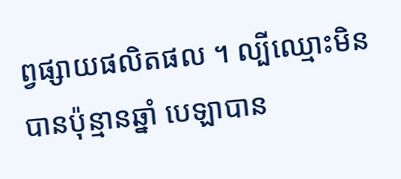ព្វផ្សាយផលិតផល ។ ល្បីឈ្មោះមិនបានប៉ុន្មានឆ្នាំ បេឡាបាន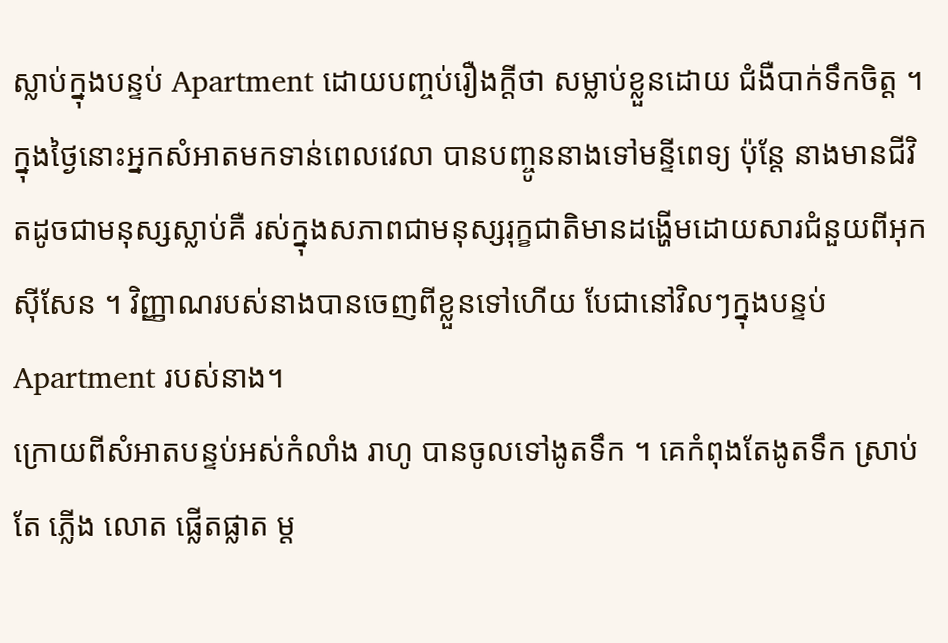ស្លាប់ក្នុងបន្ទប់ Apartment ដោយបញ្ចប់រឿងក្តីថា សម្លាប់ខ្លួនដោយ ជំងឺបាក់ទឹកចិត្ត ។ ក្នុងថ្ងៃនោះអ្នកសំអាតមកទាន់ពេលវេលា បានបញ្ចូននាងទៅមន្ទីពេទ្យ ប៉ុន្តែ នាងមានជីវិតដូចជាមនុស្សស្លាប់គឺ រស់ក្នុងសភាពជាមនុស្សរុក្ខជាតិមានដង្ហើមដោយសារជំនួយពីអុកស៊ីសែន ។ វិញ្ញាណរបស់នាងបានចេញពីខ្លួនទៅហើយ បែជានៅវិលៗក្នុងបន្ទប់Apartment របស់នាង។
ក្រោយពីសំអាតបន្ទប់អស់កំលាំង រាហូ បានចូលទៅងូតទឹក ។ គេកំពុងតែងូតទឹក ស្រាប់តែ ភ្លើង លោត ផ្លើតផ្លាត ម្ត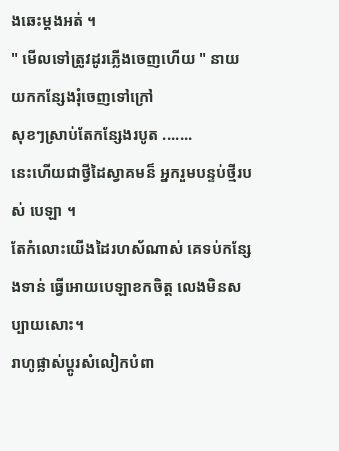ងឆេះម្តងអត់ ។
" មើលទៅត្រូវដូរភ្លើងចេញហើយ " នាយយកកន្សែងរុំចេញទៅក្រៅ
សុខៗស្រាប់តែកន្សែងរបូត .......
នេះហើយជាថ្វីដៃស្វាគមន៏ អ្នករួមបន្ទប់ថ្មីរបស់ បេឡា ។
តែកំលោះយើងដៃរហស័ណាស់ គេទប់កន្សែងទាន់ ធ្វើអោយបេឡាខកចិត្ត លេងមិនសប្បាយសោះ។
រាហូផ្លាស់ប្តូរសំលៀកបំពា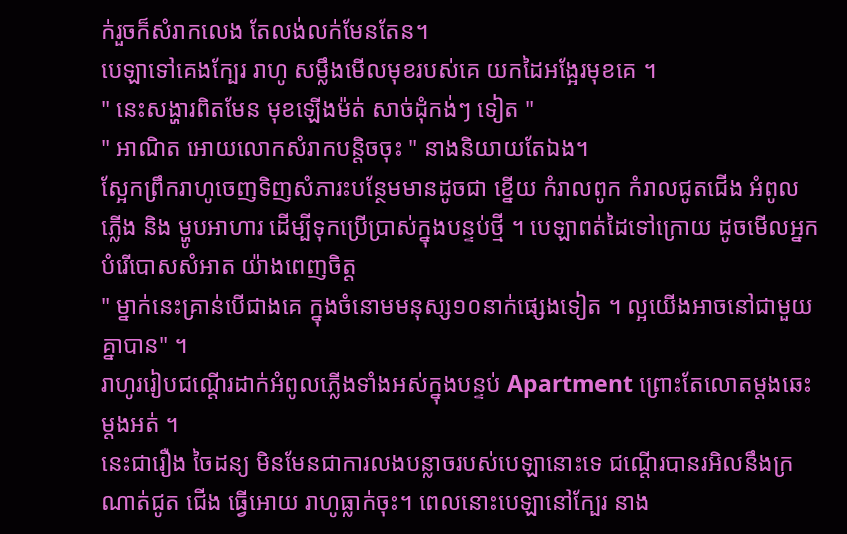ក់រួចក៏សំរាកលេង តែលង់លក់មែនតែន។
បេឡាទៅគេងក្បែរ រាហូ សម្លឹងមើលមុខរបស់គេ យកដៃអង្អែរមុខគេ ។
" នេះសង្ហារពិតមែន មុខឡើងម៉ត់ សាច់ដុំកង់ៗ ទៀត "
" អាណិត អោយលោកសំរាកបន្តិចចុះ " នាងនិយាយតែឯង។
ស្អែកព្រឹករាហូចេញទិញសំភារះបន្ថែមមានដូចជា ខ្នើយ កំរាលពូក កំរាលជូតជើង អំពូលភ្លើង និង ម្ហូបអាហារ ដើម្បីទុកប្រើប្រាស់ក្នុងបន្ទប់ថ្មី ។ បេឡាពត់ដៃទៅក្រោយ ដូចមើលអ្នកបំរើបោសសំអាត យ៉ាងពេញចិត្ត
" ម្នាក់នេះគ្រាន់បើជាងគេ ក្នុងចំនោមមនុស្ស១០នាក់ផ្សេងទៀត ។ ល្អយើងអាចនៅជាមួយគ្នាបាន" ។
រាហូររៀបជណ្តើរដាក់អំពូលភ្លើងទាំងអស់ក្នុងបន្ទប់ Apartment ព្រោះតែលោតម្តងឆេះម្តងអត់ ។
នេះជារឿង ចៃដន្យ មិនមែនជាការលងបន្លាចរបស់បេឡានោះទេ ជណ្តើរបានរអិលនឹងក្រណាត់ជូត ជើង ធ្វើអោយ រាហូធ្លាក់ចុះ។ ពេលនោះបេឡានៅក្បែរ នាង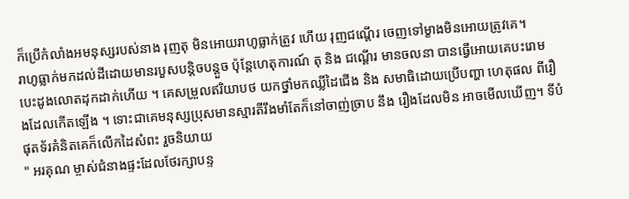ក៏ប្រើកំលាំងអមនុស្សរបស់នាង រុញតុ មិនអោយរាហូធ្លាក់ត្រូវ ហើយ រុញជណ្តើរ ចេញទៅម្ខាងមិនអោយត្រូវគេ។
រាហូធ្លាក់មកដល់ដីដោយមានរបួសបន្តិចបន្តួច ប៉ុន្តែហេតុការណ៍ តុ និង ជណ្តើរ មានចលនា បានធ្វើអោយគេបះរោម បេះដូងលោតដុកដាក់ហើយ ។ គេសម្រួលឥរិយាបថ យកថ្នាំមកឈ្លីដៃជើង និង សមាធិដោយប្រើបញ្ហា ហេតុផល ពីរឿងដែលកើតឡើង ។ ទោះជាគេមនុស្សប្រុសមានស្មារតីរឹងមាំតែក៏នៅចាញ់ច្រាប នឹង រឿងដែលមិន អាចមើលឃើញ។ ទីបំផុតទ័រគំនិតគេក៏លើកដៃសំពះ រួចនិយាយ
" អរគុណ ម្ចាស់ជំនាងផ្ទះដែលថែរក្សាបន្ទ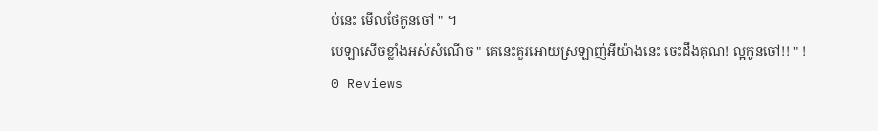ប់នេះ មើលថែកូនចៅ " ។
បេឡាសើចខ្លាំងអស់សំណើច " គេនេះគួរអោយស្រឡាញ់អីយ៉ាងនេះ ចេះដឹងគុណ! ល្អកូនចៅ!! " !
0 Reviews